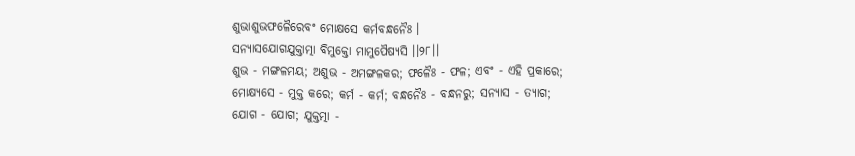ଶୁଭାଶୁଭଫଳୈରେବଂ ମୋକ୍ଷସେ କର୍ମବନ୍ଧନୈଃ ।
ସନ୍ୟାସଯୋଗଯୁକ୍ତାତ୍ମା ବିମୁକ୍ତୋ ମାମୁପୈଷ୍ୟସି ।।୨୮।।
ଶୁଭ - ମଙ୍ଗଳମୟ; ଅଶୁଭ - ଅମଙ୍ଗଳକର; ଫଳୈଃ - ଫଳ; ଏବଂ - ଏହି ପ୍ରକାରେ; ମୋକ୍ଷ୍ୟସେ - ମୁକ୍ତ କରେ; କର୍ମ - କର୍ମ; ବନ୍ଧନୈଃ - ବନ୍ଧନରୁ; ସନ୍ୟାସ - ତ୍ୟାଗ; ଯୋଗ - ଯୋଗ; ଯୁକ୍ତତ୍ମା -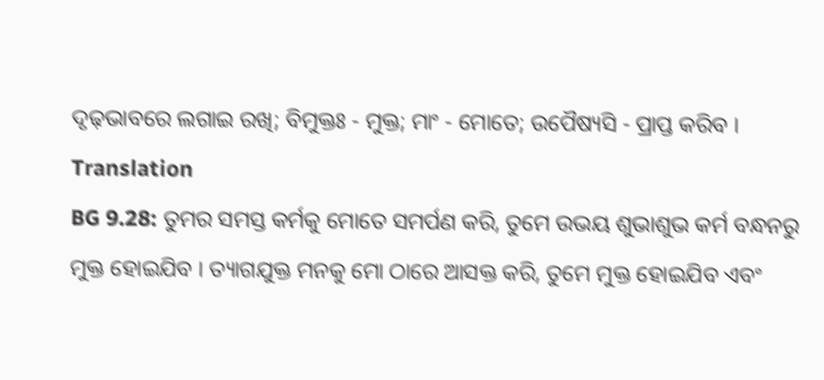ଦୃଢ଼ଭାବରେ ଲଗାଇ ରଖି; ବିମୁକ୍ତଃ - ମୁକ୍ତ; ମାଂ - ମୋତେ; ଉପୈଷ୍ୟସି - ପ୍ରାପ୍ତ କରିବ ।
Translation
BG 9.28: ତୁମର ସମସ୍ତ କର୍ମକୁ ମୋତେ ସମର୍ପଣ କରି, ତୁମେ ଉଭୟ ଶୁଭାଶୁଭ କର୍ମ ବନ୍ଧନରୁ ମୁକ୍ତ ହୋଇଯିବ । ତ୍ୟାଗଯୁକ୍ତ ମନକୁ ମୋ ଠାରେ ଆସକ୍ତ କରି, ତୁମେ ମୁକ୍ତ ହୋଇଯିବ ଏବଂ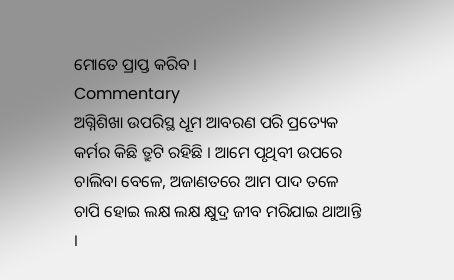ମୋତେ ପ୍ରାପ୍ତ କରିବ ।
Commentary
ଅଗ୍ନିଶିଖା ଉପରିସ୍ଥ ଧୂମ ଆବରଣ ପରି ପ୍ରତ୍ୟେକ କର୍ମର କିଛି ତ୍ରୁଟି ରହିଛି । ଆମେ ପୃଥିବୀ ଉପରେ ଚାଲିବା ବେଳେ, ଅଜାଣତରେ ଆମ ପାଦ ତଳେ ଚାପି ହୋଇ ଲକ୍ଷ ଲକ୍ଷ କ୍ଷୁଦ୍ର ଜୀବ ମରିଯାଇ ଥାଆନ୍ତି ।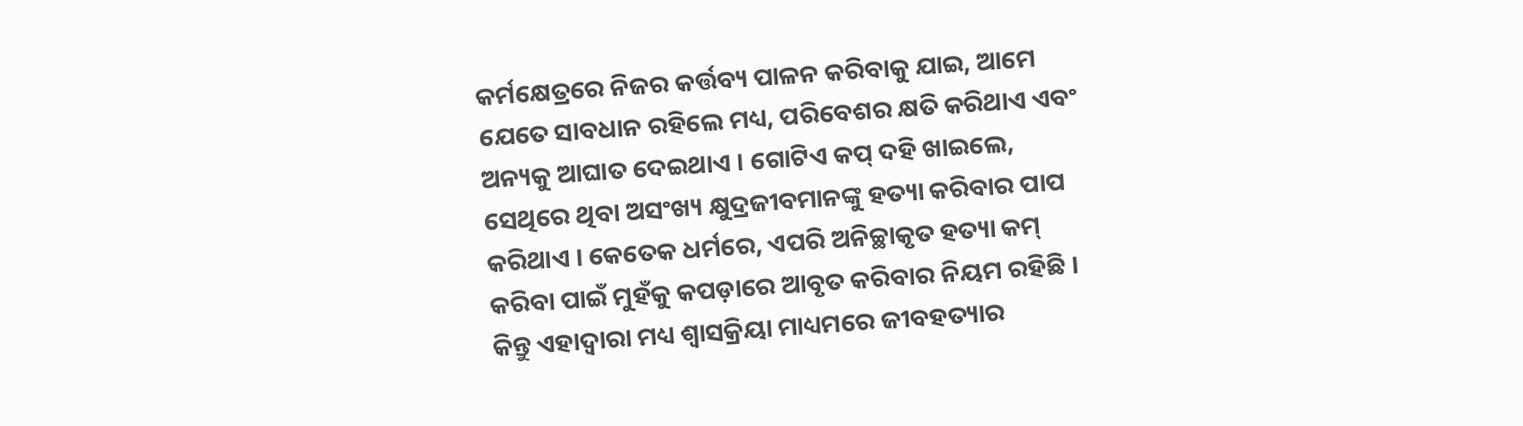କର୍ମକ୍ଷେତ୍ରରେ ନିଜର କର୍ତ୍ତବ୍ୟ ପାଳନ କରିବାକୁ ଯାଇ, ଆମେ ଯେତେ ସାବଧାନ ରହିଲେ ମଧ୍ୟ, ପରିବେଶର କ୍ଷତି କରିଥାଏ ଏବଂ ଅନ୍ୟକୁ ଆଘାତ ଦେଇଥାଏ । ଗୋଟିଏ କପ୍ ଦହି ଖାଇଲେ, ସେଥିରେ ଥିବା ଅସଂଖ୍ୟ କ୍ଷୁଦ୍ରଜୀବମାନଙ୍କୁ ହତ୍ୟା କରିବାର ପାପ କରିଥାଏ । କେତେକ ଧର୍ମରେ, ଏପରି ଅନିଚ୍ଛାକୃତ ହତ୍ୟା କମ୍ କରିବା ପାଇଁ ମୁହଁକୁ କପଡ଼ାରେ ଆବୃତ କରିବାର ନିୟମ ରହିଛି । କିନ୍ତୁ ଏହାଦ୍ୱାରା ମଧ୍ୟ ଶ୍ୱାସକ୍ରିୟା ମାଧ୍ୟମରେ ଜୀବହତ୍ୟାର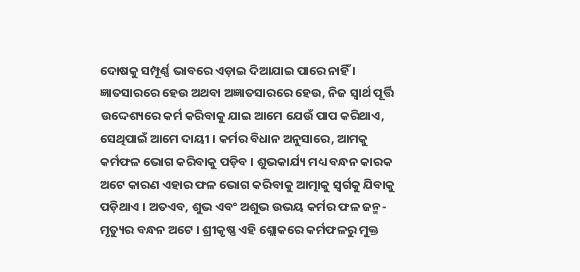ଦୋଷକୁ ସମ୍ପୂର୍ଣ୍ଣ ଭାବରେ ଏଡ଼ାଇ ଦିଆଯାଇ ପାରେ ନାହିଁ ।
ଜ୍ଞାତସାରରେ ହେଉ ଅଥବା ଅଜ୍ଞାତସାରରେ ହେଉ, ନିଜ ସ୍ୱାର୍ଥ ପୂର୍ତ୍ତି ଉଦ୍ଦେଶ୍ୟରେ କର୍ମ କରିବାକୁ ଯାଇ ଆମେ ଯେଉଁ ପାପ କରିଥାଏ, ସେଥିପାଇଁ ଆମେ ଦାୟୀ । କର୍ମର ବିଧାନ ଅନୁସାରେ, ଆମକୁ କର୍ମଫଳ ଭୋଗ କରିବାକୁ ପଡ଼ିବ । ଶୁଭକାର୍ଯ୍ୟ ମଧ୍ୟ ବନ୍ଧନ କାରକ ଅଟେ କାରଣ ଏହାର ଫଳ ଭୋଗ କରିବାକୁ ଆତ୍ମାକୁ ସ୍ୱର୍ଗକୁ ଯିବାକୁ ପଡ଼ିଥାଏ । ଅତଏବ, ଶୁଭ ଏବଂ ଅଶୁଭ ଉଭୟ କର୍ମର ଫଳ ଜନ୍ମ-ମୃତ୍ୟୁର ବନ୍ଧନ ଅଟେ । ଶ୍ରୀକୃଷ୍ଣ ଏହି ଶ୍ଲୋକରେ କର୍ମଫଳରୁ ମୁକ୍ତ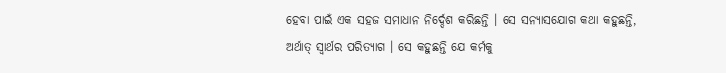ହେବା ପାଇଁ ଏକ ସହଜ ସମାଧାନ ନିର୍ଦ୍ଦେଶ କରିଛନ୍ତି । ସେ ସନ୍ୟାସଯୋଗ କଥା କହୁଛନ୍ତି, ଅର୍ଥାତ୍ ସ୍ୱାର୍ଥର ପରିତ୍ୟାଗ । ସେ କହୁଛନ୍ତି ଯେ କର୍ମକୁ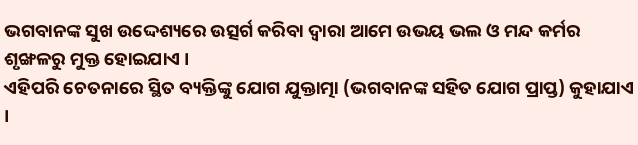ଭଗବାନଙ୍କ ସୁଖ ଉଦ୍ଦେଶ୍ୟରେ ଉତ୍ସର୍ଗ କରିବା ଦ୍ୱାରା ଆମେ ଉଭୟ ଭଲ ଓ ମନ୍ଦ କର୍ମର ଶୃଙ୍ଖଳରୁ ମୁକ୍ତ ହୋଇଯାଏ ।
ଏହିପରି ଚେତନାରେ ସ୍ଥିତ ବ୍ୟକ୍ତିଙ୍କୁ ଯୋଗ ଯୁକ୍ତାତ୍ମା (ଭଗବାନଙ୍କ ସହିତ ଯୋଗ ପ୍ରାପ୍ତ) କୁହାଯାଏ ।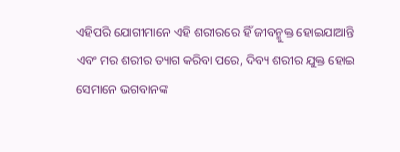ଏହିପରି ଯୋଗୀମାନେ ଏହି ଶରୀରରେ ହିଁ ଜୀବନ୍ମୁକ୍ତ ହୋଇଯାଆନ୍ତି ଏବଂ ମର ଶରୀର ତ୍ୟାଗ କରିବା ପରେ, ଦିବ୍ୟ ଶରୀର ଯୁକ୍ତ ହୋଇ ସେମାନେ ଭଗବାନଙ୍କ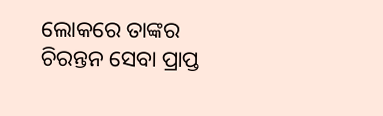ଲୋକରେ ତାଙ୍କର ଚିରନ୍ତନ ସେବା ପ୍ରାପ୍ତ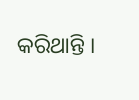କରିଥାନ୍ତି ।